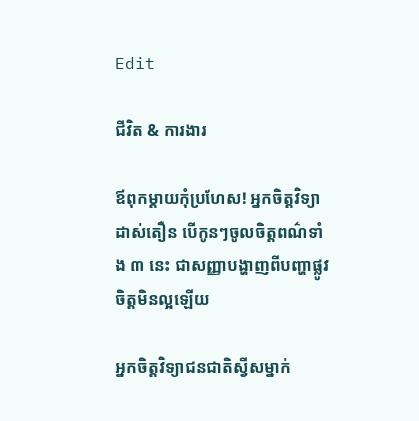Edit

ជីវិត & ការងារ

ឪពុកម្ដាយកុំប្រហែស! អ្នកចិត្តវិទ្យាដាស់តឿន បើកូនៗចូលចិត្តពណ៌ទាំង ៣ នេះ ជាសញ្ញាបង្ហាញពីបញ្ហាផ្លូវចិត្តមិនល្អឡើយ

អ្នកចិត្តវិទ្យាជនជាតិស្វីសម្នាក់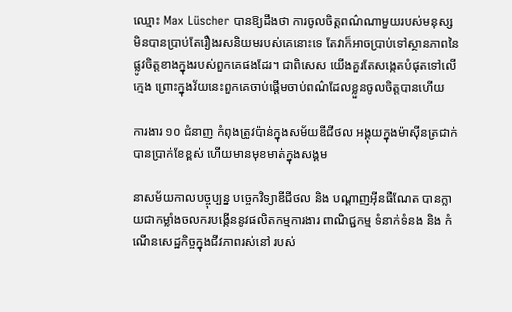ឈ្មោះ Max Lüscher បានឱ្យដឹងថា ការចូលចិត្តពណ៌ណាមួយរបស់មនុស្ស មិនបានប្រាប់តែរឿងរសនិយមរបស់គេនោះទេ តែវាក៏អាចប្រាប់ទៅស្ថានភាពនៃផ្លូវចិត្តខាងក្នុងរបស់ពួកគេផងដែរ។ ជាពិសេស យើងគួរតែសង្កេតបំផុតទៅលើក្មេង ព្រោះក្នុងវ័យនេះពួកគេចាប់ផ្តើមចាប់ពណ៌ដែលខ្លួនចូលចិត្តបានហើយ

ការងារ ១០ ជំនាញ កំពុងត្រូវប៉ាន់ក្នុងសម័យឌីជីថល អង្គុយក្នុងម៉ាស៊ីនត្រជាក់បានប្រាក់ខែខ្ពស់ ហើយមានមុខមាត់ក្នុងសង្គម

នាសម័យកាលបច្ចុប្បន្ន បច្ចេកវិទ្យាឌីជីថល និង បណ្តាញអ៊ីនធឺណែត បានក្លាយជាកម្លាំងចលករបង្កើននូវផលិតកម្មការងារ ពាណិជ្ជកម្ម ទំនាក់ទំនង និង កំណើនសេដ្ឋកិច្ចក្នុងជីវភាពរស់នៅ របស់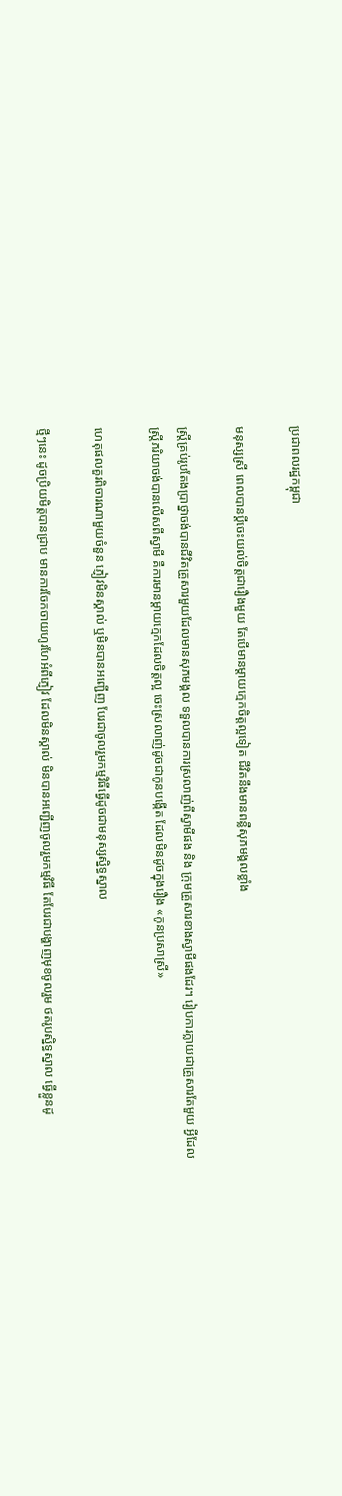ប្រជាពលរដ្ឋកម្ពុជា

មនុស្សស្រី ពេលបានប្ដីចេះយល់ចិត្តជារឿងមួយ តែបើមានម្តាយក្មេកចិត្តល្អទៀត ជីវិតនឹងមានពន្លឺសុភមង្គលខ្លាំង

ស្ត្រីគ្រប់រូបតែងប្រាថ្នាចង់បានជីវិតគ្រួសារមួយដែលមានសុភមង្គល ទទួលបានការស្រលាញ់ពីស្វាមីផង និង ក្រុមគ្រួសារខាងស្វាមីផងដែរ។ រៀបការក្លាយជាគ្រួសារតែមួយ អ្វីដែលស្ត្រីភរិយាចង់បានលើសពីស្វាមី គឺការមានម្តាយក្មេកដែលចិត្តល្អ ចេះស្រលាញ់ដូចជាកូនបង្កើត ដែលមិនដូចក្នុងរឿង «កូនប្រសាស្រី»

ហេតុផលគួរពិចារណាមួយចំនួន ភ្ញៀវមិនស្គាល់ ឬមិនបានអញ្ជើញ បែរជាចូលរួមកម្មវិធីធ្វើដូចជាមនុស្សស្និទ្ធស្នាល

ថ្មីៗនេះ ដូចប្រិយមិត្តបានជ្រាប មានការចែកចាយហូរហែអំពីភ្ញៀវ ដែលមិនស្គាល់ មិនបានអញ្ជើញចូលរួមកម្មវិធី តែបែរជាបង្ហាញមុខចូលរួម ថតរូបស្និទ្ធស្នាល ធ្វើខ្លួនដូ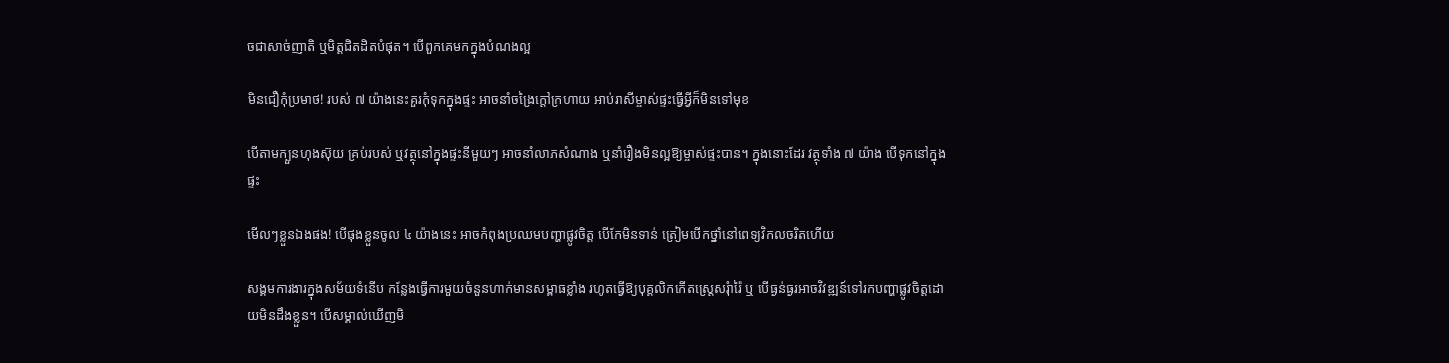ចជាសាច់ញាតិ ឬមិត្តជិតដិតបំផុត។ បើពួកគេមកក្នុងបំណងល្អ

មិនជឿកុំប្រមាថ! របស់ ៧ យ៉ាងនេះគួរកុំទុកក្នុងផ្ទះ អាចនាំចង្រៃក្ដៅក្រហាយ អាប់រាសីម្ចាស់ផ្ទះធ្វើអ្វីក៏មិនទៅមុខ

បើតាមក្បួនហុងស៊ុយ គ្រប់របស់ ឬវត្ថុនៅក្នុងផ្ទះនីមួយៗ អាចនាំលាភសំណាង ឬនាំរឿងមិនល្អឱ្យម្ចាស់ផ្ទះបាន។ ក្នុងនោះដែរ វត្ថុទាំង ៧ យ៉ាង បើទុកនៅក្នុងផ្ទះ

មើលៗខ្លួនឯងផង! បើផុងខ្លួនចូល ៤ យ៉ាងនេះ អាចកំពុងប្រឈមបញ្ហាផ្លូវចិត្ត បើកែមិនទាន់ ត្រៀមបើកថ្នាំនៅពេទ្យវិកលចរិតហើយ

សង្គមការងារក្នុងសម័យទំនើប កន្លែងធ្វើការមួយចំនួនហាក់មានសម្ពាធខ្លាំង រហូតធ្វើឱ្យបុគ្គលិកកើតស្ត្រេសរុំារ៉ៃ ឬ បើធ្ងន់ធ្ងរអាចវិវឌ្ឍន៍ទៅរកបញ្ហាផ្លូវចិត្តដោយមិនដឹងខ្លួន។ បើសម្គាល់ឃើញមិ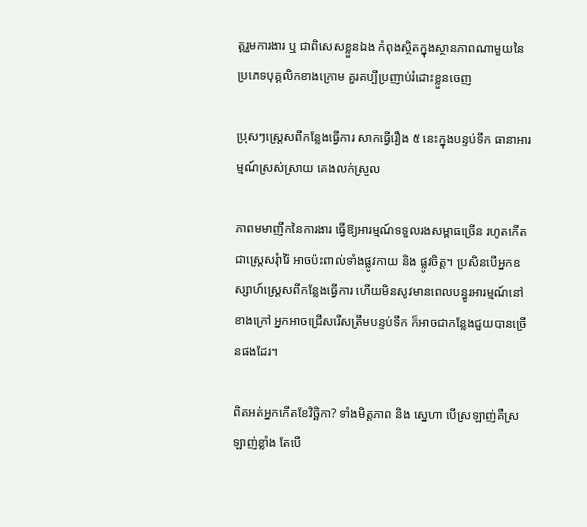ត្តរួមការងារ ឬ ជាពិសេសខ្លួនឯង កំពុងស្ថិតក្នុងស្ថានភាពណាមួយនៃប្រភេទបុគ្គលិកខាងក្រោម គួរគប្បីប្រញាប់រំដោះខ្លួនចេញ

ប្រុសៗស្ត្រេសពីកន្លែងធ្វើការ សាកធ្វើរឿង ៥ នេះក្នុងបន្ទប់ទឹក ធានាអារម្មណ៍ស្រស់ស្រាយ គេងលក់ស្រួល

ភាពមមាញឹកនៃការងារ ធ្វើឱ្យអារម្មណ៍ទទួលរងសម្ពាធច្រើន រហូតកើតជាស្ត្រេសរុំារ៉ៃ អាចប៉ះពាល់ទាំងផ្លូវកាយ និង ផ្លូវចិត្ត។ ប្រសិនបើអ្នកឧស្សាហ៍ស្ត្រេសពីកន្លែងធ្វើការ ហើយមិនសូវមានពេលបន្ធូរអារម្មណ៍នៅខាងក្រៅ អ្នកអាចជ្រើសរើសត្រឹមបន្ទប់ទឹក ក៏អាចជាកន្លែងជួយបានច្រើនផងដែរ។

ពិតអត់អ្នកកើតខែវិច្ឆិកា? ទាំងមិត្តភាព និង ស្នេហា បើស្រឡាញ់គឺស្រឡាញ់ខ្លាំង តែបើ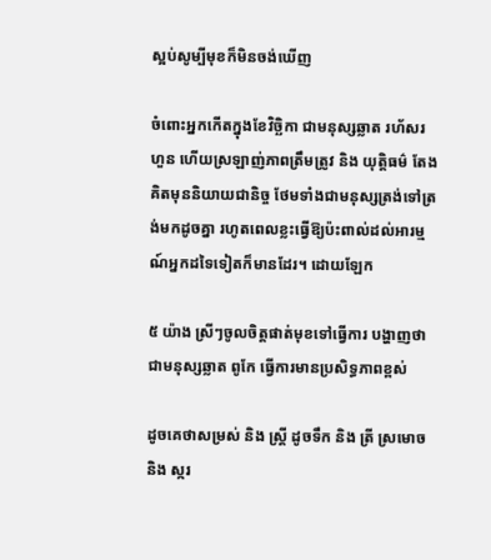ស្អប់សូម្បីមុខក៏មិនចង់ឃើញ

ចំពោះអ្នកកើតក្នុងខែវិច្ឆិកា ជាមនុស្សឆ្លាត រហ័សរហួន ហើយស្រឡាញ់ភាពត្រឹមត្រូវ និង យុត្តិធម៌ តែងគិតមុននិយាយជានិច្ច ថែមទាំងជាមនុស្សត្រង់ទៅត្រង់មកដូចគ្នា រហូតពេលខ្លះធ្វើឱ្យប៉ះពាល់ដល់អារម្មណ៍អ្នកដទៃទៀតក៏មានដែរ។ ដោយឡែក

៥ យ៉ាង ស្រីៗចូលចិត្តផាត់មុខទៅធ្វើការ បង្ហាញថាជាមនុស្សឆ្លាត ពូកែ ធ្វើការមានប្រសិទ្ធភាពខ្ពស់

ដូចគេថាសម្រស់ និង ស្ត្រី ដូចទឹក និង ត្រី ស្រមោច និង ស្ករ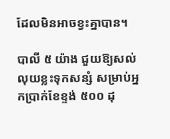ដែលមិនអាចខ្វះគ្នាបាន។

បាលី ៥ យ៉ាង ជួយឱ្យសល់លុយខ្លះទុកសន្សំ សម្រាប់អ្នកប្រាក់ខែខ្ទង់ ៥០០ ដុ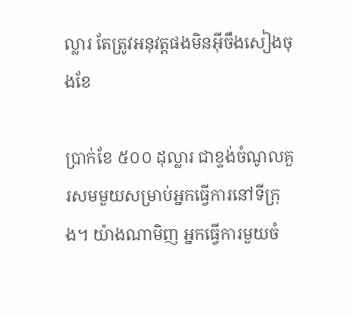ល្លារ តែត្រូវអនុវត្តផងមិនអ៊ីចឹងសៀងចុងខែ

ប្រាក់ខែ ៥០០ ដុល្លារ ជាខ្ទង់ចំណូលគួរសមមួយសម្រាប់អ្នកធ្វើការនៅទីក្រុង។ យ៉ាងណាមិញ អ្នកធ្វើការមួយចំ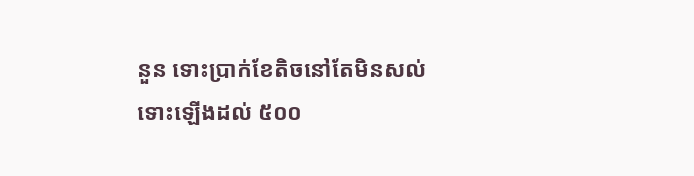នួន ទោះប្រាក់ខែតិចនៅតែមិនសល់ ទោះឡើងដល់ ៥០០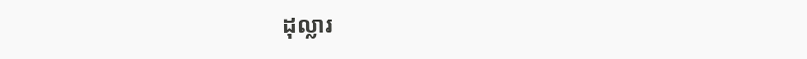ដុល្លារ